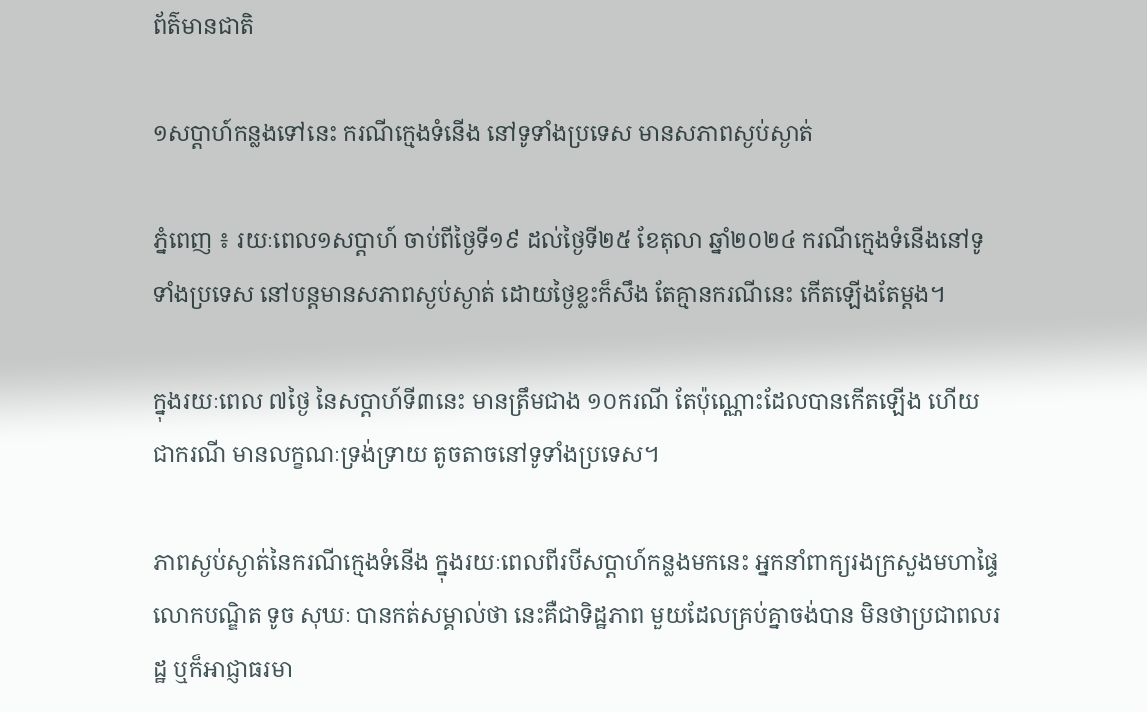ព័ត៌មានជាតិ

១សប្តាហ៍កន្លងទៅនេះ ករណីក្មេងទំនើង នៅទូទាំងប្រទេស មានសភាពស្ងប់ស្ងាត់

ភ្នំពេញ ៖ រយៈពេល១សប្តាហ៍ ចាប់ពីថ្ងៃទី១៩ ដល់ថ្ងៃទី២៥ ខែតុលា ឆ្នាំ២០២៤ ករណីក្មេងទំនើងនៅទូទាំងប្រទេស នៅបន្តមានសភាពស្ងប់ស្ងាត់ ដោយថ្ងៃខ្លះក៏សឹង តែគ្មានករណីនេះ កើតឡើងតែម្ដង។

ក្នុងរយៈពេល ៧ថ្ងៃ នៃសប្តាហ៍ទី៣នេះ មានត្រឹមជាង ១០ករណី តែប៉ុណ្ណោះដែលបានកើតឡើង ហើយជាករណី មានលក្ខណៈទ្រង់ទ្រាយ តូចតាចនៅទូទាំងប្រទេស។

ភាពស្ងប់ស្ងាត់នៃករណីក្មេងទំនើង ក្នុងរយៈពេលពីរបីសប្តាហ៍កន្លងមកនេះ អ្នកនាំពាក្យរងក្រសួងមហាផ្ទៃ លោកបណ្ឌិត ទូច សុឃៈ បានកត់សម្គាល់ថា នេះគឺជាទិដ្ឋភាព មួយដែលគ្រប់គ្នាចង់បាន មិនថាប្រជាពលរដ្ឋ ឬក៏អាជ្ញាធរមា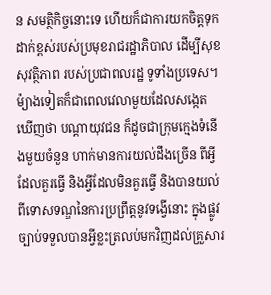ន សមត្ថិកិច្ចនោះទេ ហើយក៏ជាការយកចិត្តទុក ដាក់ខ្ពស់របស់ប្រមុខរាជរដ្ឋាភិបាល ដើម្បីសុខសុវត្ថិភាព របស់ប្រជាពលរដ្ឋ ទូទាំងប្រទេស។ ម៉្យាងទៀតក៏ជាពេលវេលាមួយដែលសង្កេតឃើញថា បណ្តាយុវជន ក៏ដូចជាក្រុមក្មេងទំនើងមួយចំនួន ហាក់មានការយល់ដឹងច្រើន ពីអ្វីដែលគួរធ្វើ និងអ្វីដែលមិនគួរធ្វើ និងបានយល់ពីទោសទណ្ឌនៃការប្រព្រឹត្តនូវទង្វើនោះ ក្នុងផ្លូវច្បាប់ទទួលបានអ្វីខ្លះត្រលប់មកវិញដល់គ្រួសារ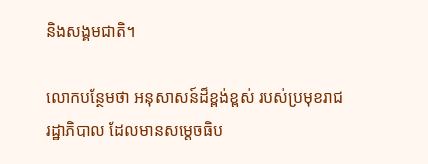និងសង្គមជាតិ។

លោកបន្ថែមថា អនុសាសន៍ដ៏ខ្ពង់ខ្ពស់ របស់ប្រមុខរាជរដ្ឋាភិបាល ដែលមានសម្តេចធិប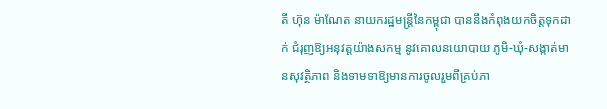តី ហ៊ុន ម៉ាណែត នាយករដ្ឋមន្ត្រីនៃកម្ពុជា បាននឹងកំពុងយកចិត្តទុកដាក់ ជំរុញឱ្យអនុវត្តយ៉ាងសកម្ម នូវគោលនយោបាយ ភូមិ-ឃុំ-សង្កាត់មានសុវត្ថិភាព និងទាមទាឱ្យមានការចូលរួមពីគ្រប់ភា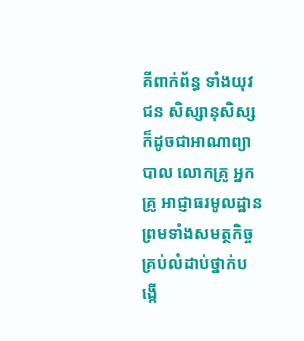គីពាក់ព័ន្ធ ទាំងយុវជន សិស្សានុសិស្ស ក៏ដូចជាអាណាព្យាបាល លោកគ្រូ អ្នកគ្រូ អាជ្ញាធរមូលដ្ឋាន ព្រមទាំងសមត្ថកិច្ច គ្រប់លំដាប់ថ្នាក់បង្កើ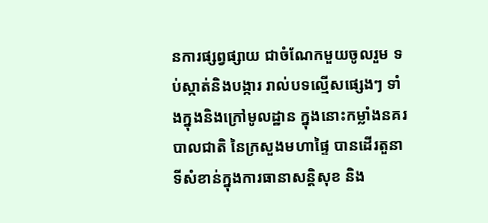នការផ្សព្វផ្សាយ ជាចំណែកមួយចូលរួម ទប់ស្កាត់និងបង្ការ រាល់បទល្មើសផ្សេងៗ ទាំងក្នុងនិងក្រៅមូលដ្ឋាន ក្នុងនោះកម្លាំងនគរបាលជាតិ នៃក្រសួងមហាផ្ទៃ បានដើរតួនាទីសំខាន់ក្នុងការធានាសន្តិសុខ និង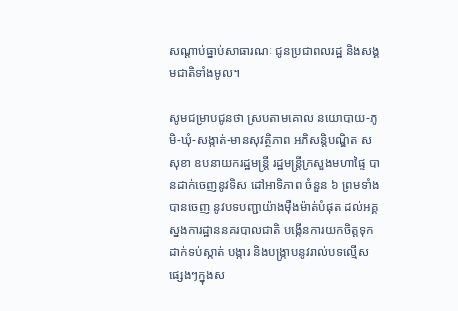សណ្ដាប់ធ្នាប់សាធារណៈ ជូនប្រជាពលរដ្ឋ និងសង្គមជាតិទាំងមូល។

សូមជម្រាបជូនថា ស្របតាមគោល នយោបាយ-ភូមិ-ឃុំ-សង្កាត់-មានសុវត្ថិភាព អភិសន្តិបណ្ឌិត ស សុខា ឧបនាយករដ្ឋមន្រ្តី រដ្ឋមន្រ្តីក្រសួងមហាផ្ទៃ បានដាក់ចេញនូវទិស ដៅអាទិភាព ចំនួន ៦ ព្រមទាំងបានចេញ នូវបទបញ្ជាយ៉ាងម៉ឺងម៉ាត់បំផុត ដល់អគ្គស្នងការដ្ឋាននគរបាលជាតិ បង្កើនការយកចិត្តទុកដាក់ទប់ស្កាត់ បង្ការ និងបង្រ្កាបនូវរាល់បទល្មើសផ្សេងៗក្នុងស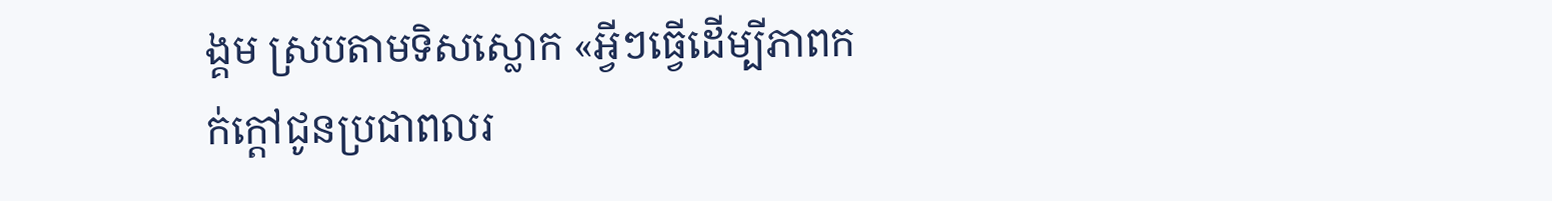ង្គម ស្របតាមទិសស្លោក «អ្វីៗធ្វើដើម្បីភាពកក់ក្ដៅជូនប្រជាពលរ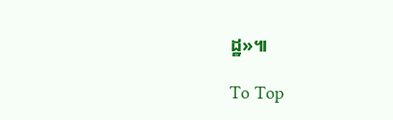ដ្ឋ»៕

To Top